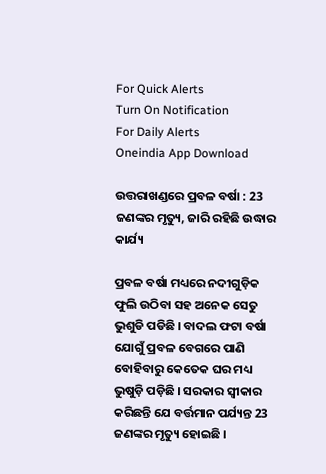For Quick Alerts
Turn On Notification
For Daily Alerts
Oneindia App Download

ଉତ୍ତରାଖଣ୍ଡରେ ପ୍ରବଳ ବର୍ଷା : 23 ଜଣଙ୍କର ମୃତ୍ୟୁ, ଜାରି ରହିଛି ଉଦ୍ଧାର କାର୍ଯ୍ୟ

ପ୍ରବଳ ବର୍ଷା ମଧ୍ୟରେ ନଦୀଗୁଡ଼ିକ ଫୁଲି ଉଠିବା ସହ ଅନେକ ସେତୁ ଭୁଶୁଡି ପଡିଛି । ବାଦଲ ଫଟା ବର୍ଷା ଯୋଗୁଁ ପ୍ରବଳ ବେଗରେ ପାଣି ବୋହିବାରୁ କେତେକ ଘର ମଧ୍ୟ ଭୁଷୁଡ଼ି ପଡ଼ିଛି । ସରକାର ସ୍ୱୀକାର କରିଛନ୍ତି ଯେ ବର୍ତ୍ତମାନ ପର୍ଯ୍ୟନ୍ତ 23 ଜଣଙ୍କର ମୃତ୍ୟୁ ହୋଇଛି ।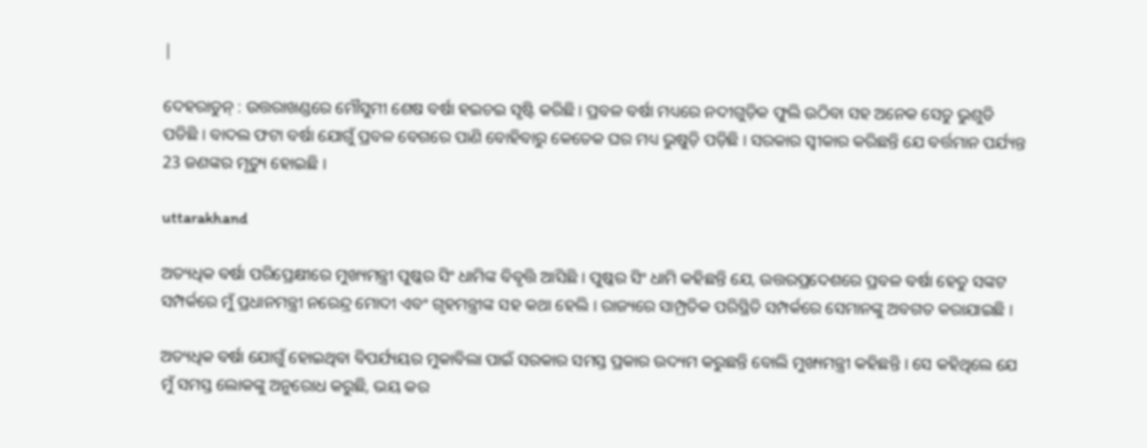|

ଦେହରାଡୁନ୍ : ଉତ୍ତରାଖଣ୍ଡରେ ମୌସୁମୀ ଶେଷ ବର୍ଷା ହଇଚଇ ସୃଷ୍ଟି କରିଛି । ପ୍ରବଳ ବର୍ଷା ମଧ୍ୟରେ ନଦୀଗୁଡ଼ିକ ଫୁଲି ଉଠିବା ସହ ଅନେକ ସେତୁ ଭୁଶୁଡି ପଡିଛି । ବାଦଲ ଫଟା ବର୍ଷା ଯୋଗୁଁ ପ୍ରବଳ ବେଗରେ ପାଣି ବୋହିବାରୁ କେତେକ ଘର ମଧ୍ୟ ଭୁଷୁଡ଼ି ପଡ଼ିଛି । ସରକାର ସ୍ୱୀକାର କରିଛନ୍ତି ଯେ ବର୍ତ୍ତମାନ ପର୍ଯ୍ୟନ୍ତ 23 ଜଣଙ୍କର ମୃତ୍ୟୁ ହୋଇଛି ।

uttarakhand

ଅତ୍ୟଧିକ ବର୍ଷା ପରିପ୍ରେକ୍ଷୀରେ ମୁଖ୍ୟମନ୍ତ୍ରୀ ପୁଷ୍କର ସିଂ ଧାମିଙ୍କ ବିବୃତ୍ତି ଆସିଛି । ପୁଷ୍କର ସିଂ ଧାମି କହିଛନ୍ତି ଯେ, ଉତ୍ତରପ୍ରଦେଶରେ ପ୍ରବଳ ବର୍ଷା ହେତୁ ସଙ୍କଟ ସମ୍ପର୍କରେ ମୁଁ ପ୍ରଧାନମନ୍ତ୍ରୀ ନରେନ୍ଦ୍ର ମୋଦୀ ଏବଂ ଗୃହମନ୍ତ୍ରୀଙ୍କ ସହ କଥା ହେଲି । ରାଜ୍ୟରେ ସାମ୍ପ୍ରତିକ ପରିସ୍ଥିତି ସମ୍ପର୍କରେ ସେମାନଙ୍କୁ ଅବଗତ କରାଯାଇଛି ।

ଅତ୍ୟଧିକ ବର୍ଷା ଯୋଗୁଁ ହୋଇଥିବା ବିପର୍ଯ୍ୟୟର ମୁକାବିଲା ପାଇଁ ସରକାର ସମସ୍ତ ପ୍ରକାର ଉଦ୍ୟମ କରୁଛନ୍ତି ବୋଲି ମୁଖ୍ୟମନ୍ତ୍ରୀ କହିଛନ୍ତି । ସେ କହିଥିଲେ ଯେ ମୁଁ ସମସ୍ତ ଲୋକଙ୍କୁ ଅନୁରୋଧ କରୁଛି, ଭୟ କର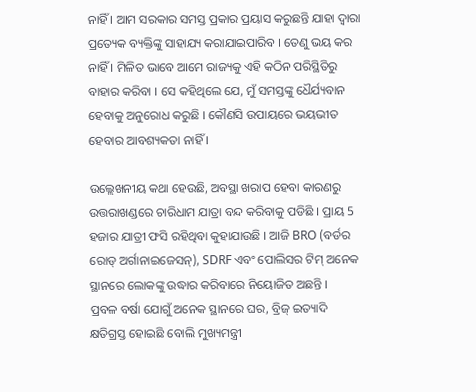ନାହିଁ । ଆମ ସରକାର ସମସ୍ତ ପ୍ରକାର ପ୍ରୟାସ କରୁଛନ୍ତି ଯାହା ଦ୍ୱାରା ପ୍ରତ୍ୟେକ ବ୍ୟକ୍ତିଙ୍କୁ ସାହାଯ୍ୟ କରାଯାଇପାରିବ । ତେଣୁ ଭୟ କର ନାହିଁ । ମିଳିତ ଭାବେ ଆମେ ରାଜ୍ୟକୁ ଏହି କଠିନ ପରିସ୍ଥିତିରୁ ବାହାର କରିବା । ସେ କହିଥିଲେ ଯେ, ମୁଁ ସମସ୍ତଙ୍କୁ ଧୈର୍ଯ୍ୟବାନ ହେବାକୁ ଅନୁରୋଧ କରୁଛି । କୌଣସି ଉପାୟରେ ଭୟଭୀତ ହେବାର ଆବଶ୍ୟକତା ନାହିଁ ।

ଉଲ୍ଲେଖନୀୟ କଥା ହେଉଛି, ଅବସ୍ଥା ଖରାପ ହେବା କାରଣରୁ ଉତ୍ତରାଖଣ୍ଡରେ ଚାରିଧାମ ଯାତ୍ରା ବନ୍ଦ କରିବାକୁ ପଡିଛି । ପ୍ରାୟ 5 ହଜାର ଯାତ୍ରୀ ଫସି ରହିଥିବା କୁହାଯାଉଛି । ଆଜି BRO (ବର୍ଡର ରୋଡ୍ ଅର୍ଗାନାଇଜେସନ୍), SDRF ଏବଂ ପୋଲିସର ଟିମ୍ ଅନେକ ସ୍ଥାନରେ ଲୋକଙ୍କୁ ଉଦ୍ଧାର କରିବାରେ ନିୟୋଜିତ ଅଛନ୍ତି ।
ପ୍ରବଳ ବର୍ଷା ଯୋଗୁଁ ଅନେକ ସ୍ଥାନରେ ଘର, ବ୍ରିଜ୍ ଇତ୍ୟାଦି କ୍ଷତିଗ୍ରସ୍ତ ହୋଇଛି ବୋଲି ମୁଖ୍ୟମନ୍ତ୍ରୀ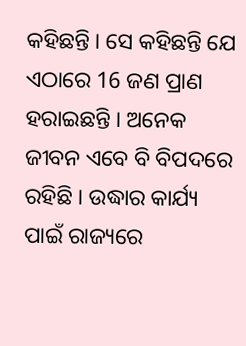କହିଛନ୍ତି । ସେ କହିଛନ୍ତି ଯେ ଏଠାରେ 16 ଜଣ ପ୍ରାଣ ହରାଇଛନ୍ତି । ଅନେକ ଜୀବନ ଏବେ ବି ବିପଦରେ ରହିଛି । ଉଦ୍ଧାର କାର୍ଯ୍ୟ ପାଇଁ ରାଜ୍ୟରେ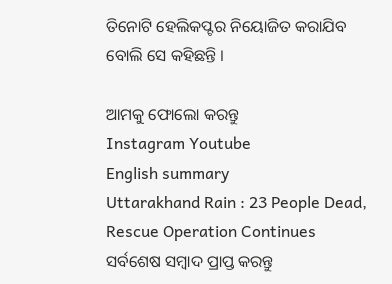ତିନୋଟି ହେଲିକପ୍ଟର ନିୟୋଜିତ କରାଯିବ ବୋଲି ସେ କହିଛନ୍ତି ।

ଆମକୁ ଫୋଲୋ କରନ୍ତୁ
Instagram Youtube
English summary
Uttarakhand Rain : 23 People Dead, Rescue Operation Continues
ସର୍ବଶେଷ ସମ୍ବାଦ ପ୍ରାପ୍ତ କରନ୍ତୁ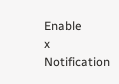Enable
x
Notification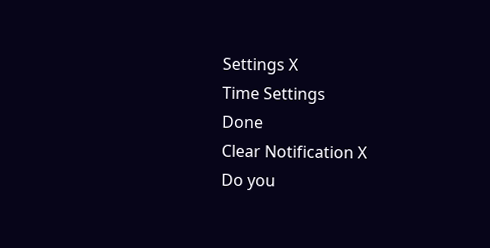Settings X
Time Settings
Done
Clear Notification X
Do you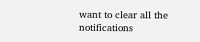want to clear all the notifications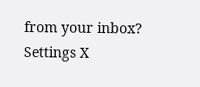from your inbox?
Settings X